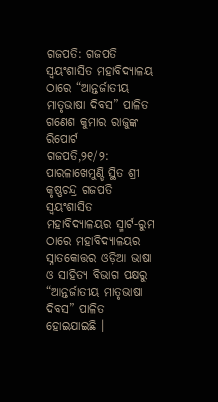ଗଜପତି: ଗଜପତି ସ୍ଵୟଂଶାସିତ ମହାବିଦ୍ୟାଳୟ ଠାରେ “ଆନ୍ତର୍ଜାତୀୟ ମାତୃଭାଷା ଦିବସ” ପାଳିତ
ଗଣେଶ କୁମାର ରାଜୁଙ୍କ ରିପୋର୍ଟ
ଗଜପତି,୨୧/୨: ପାରଳାଖେମୁଣ୍ଡି ସ୍ଥିତ ଶ୍ରୀ କୃଷ୍ଣଚନ୍ଦ୍ର ଗଜପତି ସ୍ଵୟଂଶାସିତ ମହାବିଦ୍ୟାଳୟର ସ୍ମାର୍ଟ-ରୁମ ଠାରେ ମହାବିଦ୍ୟାଳୟର ସ୍ନାତକୋତ୍ତର ଓଡ଼ିଆ ଭାଷା ଓ ସାହିତ୍ୟ ବିଭାଗ ପକ୍ଷରୁ “ଆନ୍ତର୍ଜାତୀୟ ମାତୃଭାଷା ଦିବସ” ପାଳିତ ହୋଇଯାଇଛି ।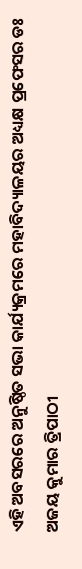ଏହି ଅବସରରେ ଅନୁଷ୍ଠିତ ସଭା କାର୍ଯ୍ୟକ୍ରମରେ ମହାବିଦ୍ୟାଳୟର ଅଧ୍ୟକ୍ଷ ପ୍ରଫେସର ଡଃ ଅଜୟ କୁମାର ତ୍ରିପାଠୀ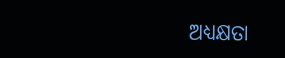ଅଧ୍ୟକ୍ଷତା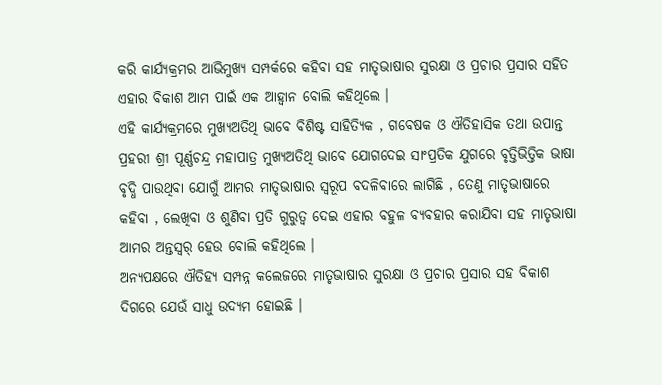କରି କାର୍ଯ୍ୟକ୍ରମର ଆଭିମୁଖ୍ୟ ସମ୍ପର୍କରେ କହିବା ସହ ମାତୃଭାଷାର ସୁରକ୍ଷା ଓ ପ୍ରଚାର ପ୍ରସାର ସହିତ ଏହାର ବିକାଶ ଆମ ପାଇଁ ଏକ ଆହ୍ବାନ ବୋଲି କହିଥିଲେ ।
ଏହି କାର୍ଯ୍ୟକ୍ରମରେ ମୁଖ୍ୟଅତିଥି ଭାବେ ବିଶିଷ୍ଟ ସାହିତ୍ୟିକ , ଗବେଷକ ଓ ଐତିହାସିକ ତଥା ଉପାନ୍ତ ପ୍ରହରୀ ଶ୍ରୀ ପୂର୍ଣ୍ଣଚନ୍ଦ୍ର ମହାପାତ୍ର ମୁଖ୍ୟଅତିଥି ଭାବେ ଯୋଗଦେଇ ସାଂପ୍ରତିକ ଯୁଗରେ ବୃତ୍ତିଭିତ୍ତିକ ଭାଷା ବୃଦ୍ଧି ପାଉଥିବା ଯୋଗୁଁ ଆମର ମାତୃଭାଷାର ସ୍ୱରୂପ ବଦଳିବାରେ ଲାଗିଛି , ତେଣୁ ମାତୃଭାଷାରେ କହିବା , ଲେଖିବା ଓ ଶୁଣିବା ପ୍ରତି ଗୁରୁତ୍ଵ ଦେଇ ଏହାର ବହୁଳ ବ୍ୟବହାର କରାଯିବା ସହ ମାତୃଭାଷା ଆମର ଅନ୍ତସ୍ୱର୍ ହେଉ ବୋଲି କହିଥିଲେ ।
ଅନ୍ୟପକ୍ଷରେ ଐତିହ୍ୟ ସମ୍ପନ୍ନ କଲେଜରେ ମାତୃଭାଷାର ସୁରକ୍ଷା ଓ ପ୍ରଚାର ପ୍ରସାର ସହ ବିକାଶ ଦିଗରେ ଯେଉଁ ସାଧୁ ଉଦ୍ୟମ ହୋଇଛି ।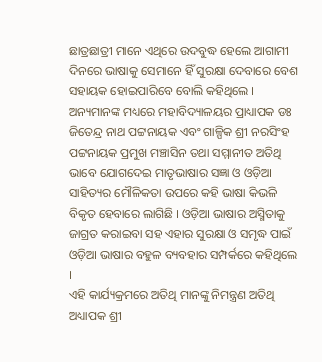ଛାତ୍ରଛାତ୍ରୀ ମାନେ ଏଥିରେ ଉଦବୁଦ୍ଧ ହେଲେ ଆଗାମୀ ଦିନରେ ଭାଷାକୁ ସେମାନେ ହିଁ ସୁରକ୍ଷା ଦେବାରେ ବେଶ ସହାୟକ ହୋଇପାରିବେ ବୋଲି କହିଥିଲେ ।
ଅନ୍ୟମାନଙ୍କ ମଧ୍ୟରେ ମହାବିଦ୍ୟାଳୟର ପ୍ରାଧ୍ୟାପକ ଡଃ ଜିତେନ୍ଦ୍ର ନାଥ ପଟ୍ଟନାୟକ ଏବଂ ଗାଳ୍ପିକ ଶ୍ରୀ ନରସିଂହ ପଟ୍ଟନାୟକ ପ୍ରମୁଖ ମଞ୍ଚାସିନ ତଥା ସମ୍ମାନୀତ ଅତିଥି ଭାବେ ଯୋଗଦେଇ ମାତୃଭାଷାର ସଜ୍ଞା ଓ ଓଡ଼ିଆ ସାହିତ୍ୟର ମୌଳିକତା ଉପରେ କହି ଭାଷା କିଭଳି ବିକୃତ ହେବାରେ ଲାଗିଛି । ଓଡ଼ିଆ ଭାଷାର ଅସ୍ମିତାକୁ ଜାଗ୍ରତ କରାଇବା ସହ ଏହାର ସୁରକ୍ଷା ଓ ସମୃଦ୍ଧ ପାଇଁ ଓଡ଼ିଆ ଭାଷାର ବହୁଳ ବ୍ୟବହାର ସମ୍ପର୍କରେ କହିଥିଲେ ।
ଏହି କାର୍ଯ୍ୟକ୍ରମରେ ଅତିଥି ମାନଙ୍କୁ ନିମନ୍ତ୍ରଣ ଅତିଥି ଅଧ୍ୟାପକ ଶ୍ରୀ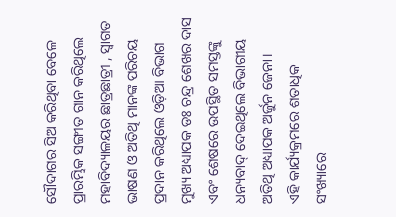ସୌଦାଗର ସିଅ କରିଥିବା ବେଳେ ପ୍ରାରମ୍ଭିକ ସଙ୍ଗୀତ ଗାନ କରିଥିଲେ ମହାବିଦ୍ୟାଳୟର ଛାତ୍ରଛାତ୍ରୀ , ସ୍ଵାଗତ ଭାଷଣ ଓ ଅତିଥି ମାନଙ୍କ ପରିଚୟ ପ୍ରଦାନ କରିଥିଲେ ଓଡ଼ିଆ ବିଭାଗ ମୁଖ୍ୟ ଅଧ୍ୟାପକ ଡଃ ଚନ୍ଦ୍ର ଶେଖର ଦାସ ଏବଂ ଶେଷରେ ଉପସ୍ଥିତ ସମସ୍ତଙ୍କୁ ଧନ୍ୟବାଦ୍ ଦେଇଥିଲେ ବିଭାଗୀୟ ଅତିଥି ଅଧ୍ୟାପକ ଅର୍ଜୁନ ଜେନା।
ଏହି କାର୍ଯ୍ୟକ୍ରମରେ ଶତାଧିକ ସଂଖ୍ୟାରେ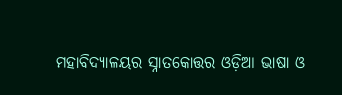ମହାବିଦ୍ୟାଳୟର ସ୍ନାତକୋତ୍ତର ଓଡ଼ିଆ ଭାଷା ଓ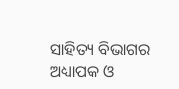ସାହିତ୍ୟ ବିଭାଗର ଅଧ୍ୟାପକ ଓ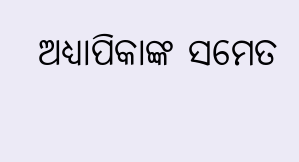ଅଧ୍ୟାପିକାଙ୍କ ସମେତ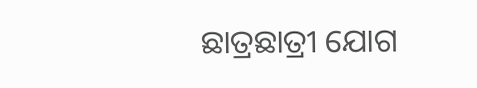ଛାତ୍ରଛାତ୍ରୀ ଯୋଗ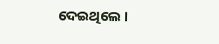ଦେଇଥିଲେ ।